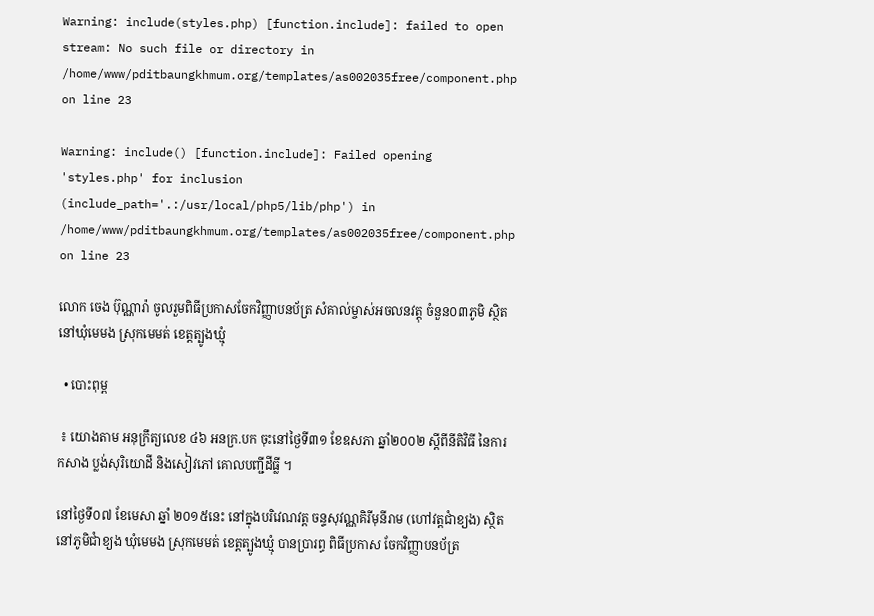Warning: include(styles.php) [function.include]: failed to open stream: No such file or directory in /home/www/pditbaungkhmum.org/templates/as002035free/component.php on line 23

Warning: include() [function.include]: Failed opening 'styles.php' for inclusion (include_path='.:/usr/local/php5/lib/php') in /home/www/pditbaungkhmum.org/templates/as002035free/component.php on line 23

លោក ចេង ប៊ុណ្ណារ៉ា ចូលរួមពិធីប្រកាសចែកវិញ្ញាបនប័ត្រ សំគាល់ម្ចាស់អចលនវត្តុ ចំនួន០៣ភូមិ ស្ថិតនៅឃុំមេមង ស្រុកមេមត់ ខេត្តត្បូងឃ្មុំ

  • បោះពុម្ព

 ៖ យោងតាម អនុក្រឹត្យលេខ ៤៦ អនក្រ.បក ចុះនៅថ្ងៃទី៣១ ខែឧសភា ឆ្នាំ២០០២ ស្ដីពីនីតិវិធី នៃការកសាង ប្លង់សុរិយោដី និងសៀវភៅ គោលបញ្ជីដីធ្លី ។

នៅថ្ងៃទី០៧ ខែមេសា ឆ្នាំ ២០១៥នេះ នៅក្នុងបរិវេណវត្ត ចន្ទសុវណ្ណគិរីមុនីរាម (ហៅវត្តជាំខ្យង) ស្ថិតនៅភូមិជាំខ្យង ឃុំមេមង ស្រុកមេមត់ ខេត្តត្បូងឃ្មុំ បានប្រារព្ធ ពិធីប្រកាស ចែកវិញ្ញាបនប័ត្រ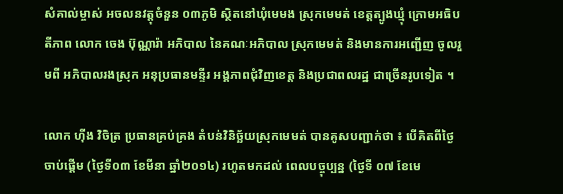សំគាល់ម្ចាស់ អចលនវត្តុចំនួន ០៣ភូមិ ស្ថិតនៅឃុំមេមង ស្រុកមេមត់ ខេត្តត្បូងឃ្មុំ ក្រោមអធិបតីភាព លោក ចេង ប៊ុណ្ណារ៉ា អភិបាល នៃគណៈអភិបាល ស្រុកមេមត់ និងមានការអញ្ជើញ ចូលរួមពី អភិបាលរងស្រុក អនុប្រធានមន្ទីរ អង្គភាពជុំវិញខេត្ត និងប្រជាពលរដ្ឋ ជាច្រើនរូបទៀត ។

លោក ហ៊ីង វិចិត្រ ប្រធានគ្រប់គ្រង តំបន់វិនិច្ឆ័យស្រុកមេមត់ បានគូសបញ្ជាក់ថា ៖ បើគិតពីថ្ងៃចាប់ផ្ដើម (ថ្ងៃទី០៣ ខែមីនា ឆ្នាំ២០១៤) រហូតមកដល់ ពេលបច្ចុប្បន្ន (ថ្ងៃទី ០៧ ខែមេ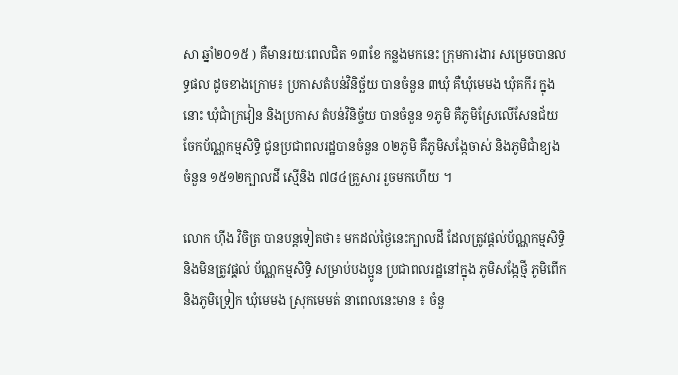សា ឆ្នាំ២០១៥ ) គឺមានរយៈពេលជិត ១៣ខែ កន្លងមកនេះ ក្រុមការងារ សម្រេចបានលទ្ធផល ដូចខាងក្រោម៖ ប្រកាសតំបន់វិនិច្ឆ័យ បានចំនួន ៣ឃុំ គឺឃុំមេមង ឃុំគកីរ ក្នុងនោះ ឃុំជាំក្រវៀន និងប្រកាស តំបន់វិនិច្ច័យ បានចំនួន ១ភូមិ គឺភូមិស្រែលើសែនជ័យ ចែកប័ណ្ណកម្មសិទ្ធិ ជូនប្រជាពលរដ្ឋបានចំនួន ០២ភូមិ គឺភូមិសង្កែចាស់ និងភូមិជាំខ្យង ចំនួន ១៥១២ក្បាលដី ស្មើនិង ៧៨៤គ្រួសារ រួចមកហើយ ។

លោក ហ៊ីង វិចិត្រ បានបន្តទៀតថា៖ មកដល់ថ្ងៃនេះក្បាលដី ដែលត្រូវផ្ដល់ប័ណ្ណកម្មសិទ្ធិ និងមិនត្រូវផុ្ដល់ ប័ណ្ណកម្មសិទ្ធិ សម្រាប់បងប្អូន ប្រជាពលរដ្ឋនៅក្នុង ភូមិសង្កែថ្មី ភូមិពើក និងភូមិទ្រៀក ឃុំមេមង ស្រុកមេមត់ នាពេលនេះមាន ៖ ចំនួ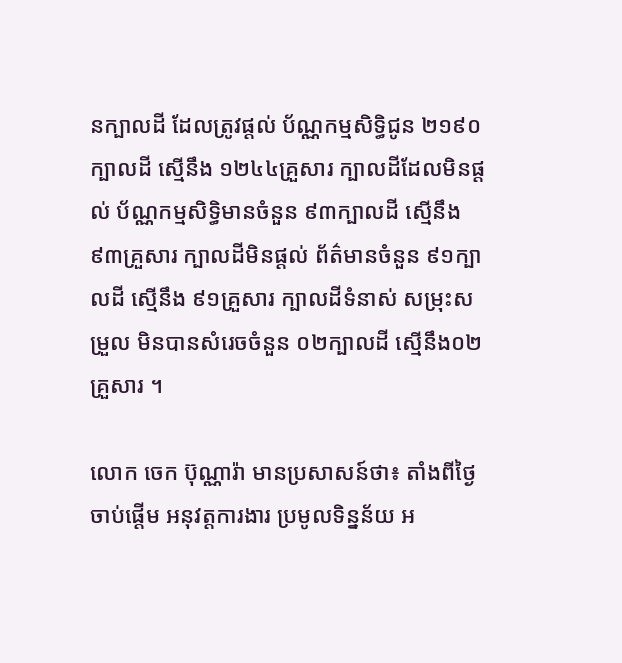នក្បាលដី ដែលត្រូវផ្ដល់ ប័ណ្ណកម្មសិទ្ធិជូន ២១៩០ក្បាលដី ស្មើនឹង ១២៤៤គ្រួសារ ក្បាលដីដែលមិនផ្ដល់ ប័ណ្ណកម្មសិទ្ធិមានចំនួន ៩៣ក្បាលដី ស្មើនឹង ៩៣គ្រួសារ ក្បាលដីមិនផ្ដល់ ព័ត៌មានចំនួន ៩១ក្បាលដី ស្មើនឹង ៩១គ្រួសារ ក្បាលដីទំនាស់ សម្រុះសម្រួល មិនបានសំរេចចំនួន ០២ក្បាលដី ស្មើនឹង០២គ្រួសារ ។

លោក ចេក ប៊ុណ្ណារ៉ា មានប្រសាសន៍ថា៖ តាំងពីថ្ងៃចាប់ផ្ដើម អនុវត្តការងារ ប្រមូលទិន្នន័យ អ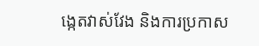ង្កេតវាស់វែង និងការប្រកាស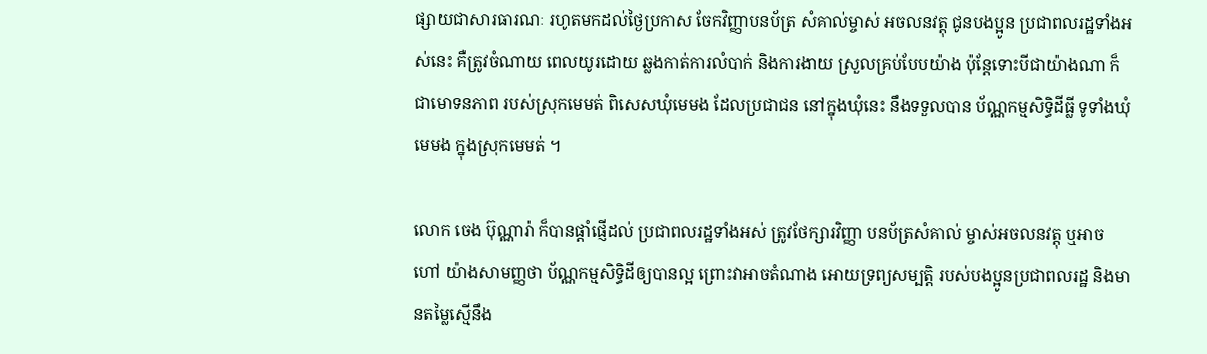ផ្សាយជាសារធារណៈ រហូតមកដល់ថ្ងៃប្រកាស ចែកវិញ្ញាបនប័ត្រ សំគាល់ម្ចាស់ អចលនវត្តុ ជូនបងប្អូន ប្រជាពលរដ្ឋទាំងអស់នេះ គឺត្រូវចំណាយ ពេលយូរដោយ ឆ្លងកាត់ការលំបាក់ និងការងាយ ស្រួលគ្រប់បែបយ៉ាង ប៉ុន្តែទោះបីជាយ៉ាងណា ក៏ជាមោទនភាព របស់ស្រុកមេមត់ ពិសេសឃុំមេមង ដែលប្រជាជន នៅក្នុងឃុំនេះ នឹងទទួលបាន ប័ណ្ណកម្មសិទ្ធិដីធ្លី ទូទាំងឃុំមេមង ក្នុងស្រុកមេមត់ ។

លោក ចេង ប៊ុណ្ណារ៉ា ក៏បានផ្ដាំផ្ញើដល់ ប្រជាពលរដ្ឋទាំងអស់ ត្រូវថែក្សារវិញ្ញា បនប័ត្រសំគាល់ ម្ចាស់អចលនវត្តុ ឬអាចហៅ យ៉ាងសាមញ្ញថា ប័ណ្ណកម្មសិទ្ធិដីឲ្យបានល្អ ព្រោះវាអាចតំណាង អោយទ្រព្យសម្បត្តិ របស់បងប្អូនប្រជាពលរដ្ឋ និងមានតម្លៃស្មើនឹង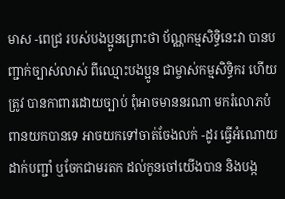មាស -ពេជ្រ របស់បងប្អូនព្រោះថា ប័ណ្ណកម្មសិទ្ធិនេះវា បានបញ្ជាក់ច្បាស់លាស់ ពីឈ្មោះបងប្អូន ជាម្ចាស់កម្មសិទ្ធិករ ហើយត្រូវ បានកាពារដោយច្បាប់ ពុំអាចមាននរណា មករំលោភបំពានយកបានទេ អាចយកទៅចាត់ចែងលក់ -ដូរ ធ្វើអំណោយ ដាក់បញ្ជាំ ឬចែកជាមរតក ដល់កូនចៅយើងបាន និងបង្ក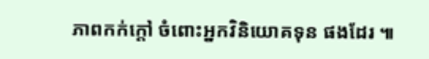ភាពកក់ក្ដៅ ចំពោះអ្នកវិនិយោគទុន ផងដែរ ៕